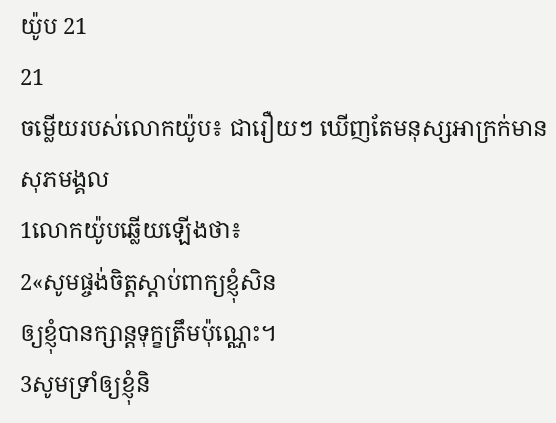យ៉ូប 21
21
ចម្លើយរបស់លោកយ៉ូប៖ ជារឿយៗ ឃើញតែមនុស្សអាក្រក់មានសុភមង្គល
1លោកយ៉ូបឆ្លើយឡើងថា៖
2«សូមផ្ចង់ចិត្តស្តាប់ពាក្យខ្ញុំសិន
ឲ្យខ្ញុំបានក្សាន្តទុក្ខត្រឹមប៉ុណ្ណេះ។
3សូមទ្រាំឲ្យខ្ញុំនិ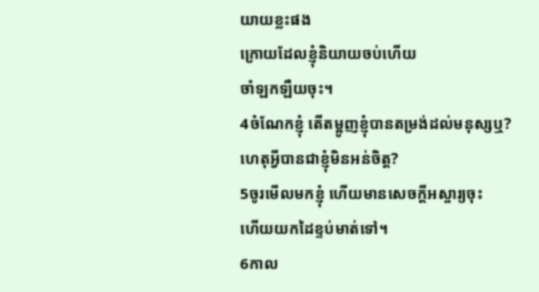យាយខ្លះផង
ក្រោយដែលខ្ញុំនិយាយចប់ហើយ
ចាំឡកឡឺយចុះ។
4ចំណែកខ្ញុំ តើតម្អូញខ្ញុំបានតម្រង់ដល់មនុស្សឬ?
ហេតុអ្វីបានជាខ្ញុំមិនអន់ចិត្ត?
5ចូរមើលមកខ្ញុំ ហើយមានសេចក្ដីអស្ចារ្យចុះ
ហើយយកដៃខ្ទប់មាត់ទៅ។
6កាល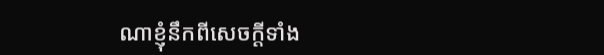ណាខ្ញុំនឹកពីសេចក្ដីទាំង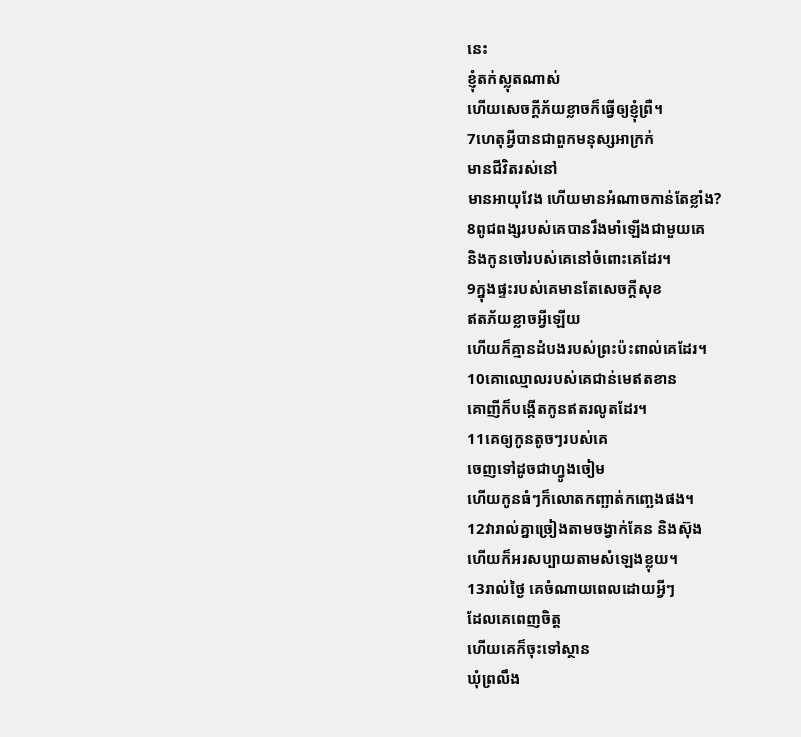នេះ
ខ្ញុំតក់ស្លុតណាស់
ហើយសេចក្ដីភ័យខ្លាចក៏ធ្វើឲ្យខ្ញុំព្រឺ។
7ហេតុអ្វីបានជាពួកមនុស្សអាក្រក់
មានជីវិតរស់នៅ
មានអាយុវែង ហើយមានអំណាចកាន់តែខ្លាំង?
8ពូជពង្សរបស់គេបានរឹងមាំឡើងជាមួយគេ
និងកូនចៅរបស់គេនៅចំពោះគេដែរ។
9ក្នុងផ្ទះរបស់គេមានតែសេចក្ដីសុខ
ឥតភ័យខ្លាចអ្វីឡើយ
ហើយក៏គ្មានដំបងរបស់ព្រះប៉ះពាល់គេដែរ។
10គោឈ្មោលរបស់គេជាន់មេឥតខាន
គោញីក៏បង្កើតកូនឥតរលូតដែរ។
11គេឲ្យកូនតូចៗរបស់គេ
ចេញទៅដូចជាហ្វូងចៀម
ហើយកូនធំៗក៏លោតកញ្ឆាត់កញ្ឆេងផង។
12វារាល់គ្នាច្រៀងតាមចង្វាក់គែន និងស៊ុង
ហើយក៏អរសប្បាយតាមសំឡេងខ្លុយ។
13រាល់ថ្ងៃ គេចំណាយពេលដោយអ្វីៗ
ដែលគេពេញចិត្ត
ហើយគេក៏ចុះទៅស្ថាន
ឃុំព្រលឹង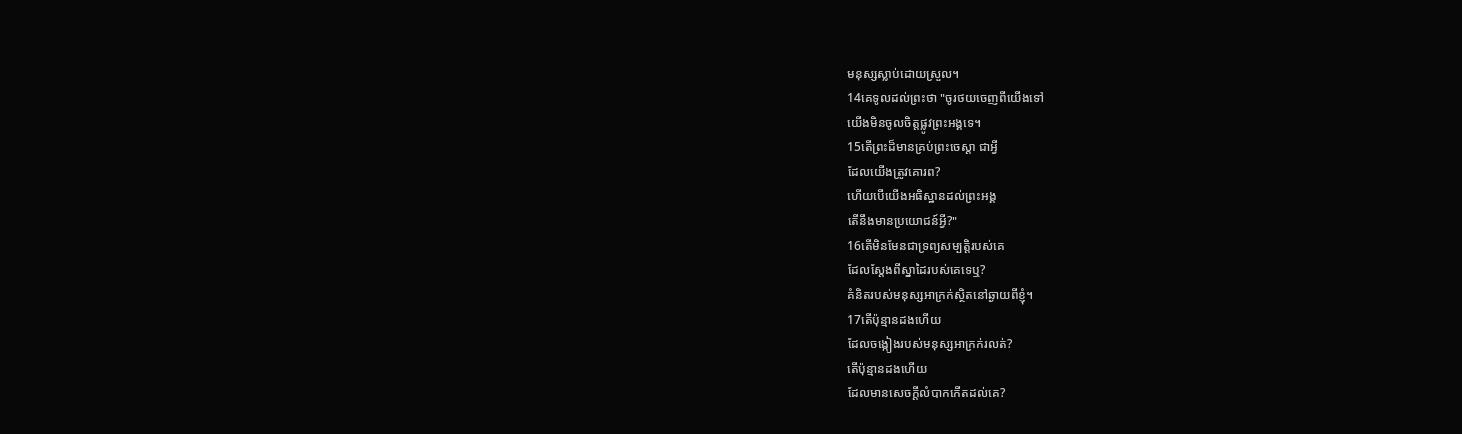មនុស្សស្លាប់ដោយស្រួល។
14គេទូលដល់ព្រះថា "ចូរថយចេញពីយើងទៅ
យើងមិនចូលចិត្តផ្លូវព្រះអង្គទេ។
15តើព្រះដ៏មានគ្រប់ព្រះចេស្តា ជាអ្វី
ដែលយើងត្រូវគោរព?
ហើយបើយើងអធិស្ឋានដល់ព្រះអង្គ
តើនឹងមានប្រយោជន៍អ្វី?"
16តើមិនមែនជាទ្រព្យសម្បត្តិរបស់គេ
ដែលស្ដែងពីស្នាដៃរបស់គេទេឬ?
គំនិតរបស់មនុស្សអាក្រក់ស្ថិតនៅឆ្ងាយពីខ្ញុំ។
17តើប៉ុន្មានដងហើយ
ដែលចង្កៀងរបស់មនុស្សអាក្រក់រលត់?
តើប៉ុន្មានដងហើយ
ដែលមានសេចក្ដីលំបាកកើតដល់គេ?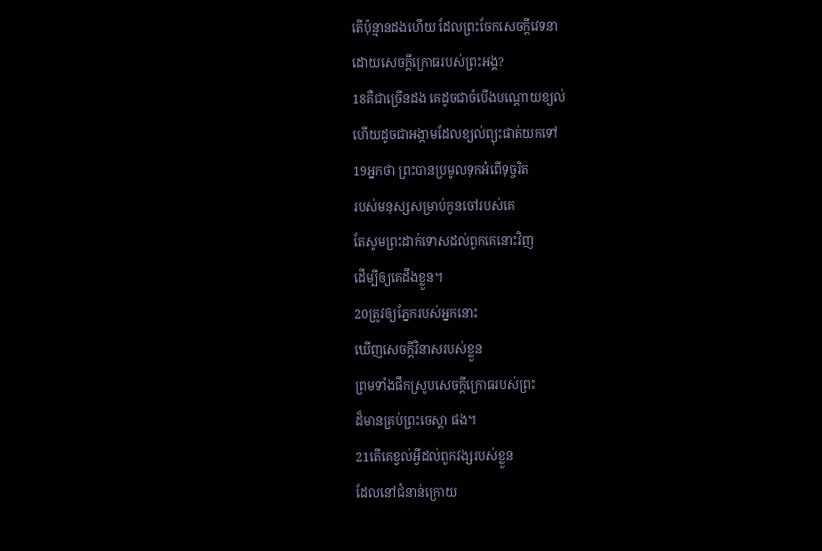តើប៉ុន្មានដងហើយ ដែលព្រះចែកសេចក្ដីវេទនា
ដោយសេចក្ដីក្រោធរបស់ព្រះអង្គ?
18គឺជាច្រើនដង គេដូចជាចំបើងបណ្តោយខ្យល់
ហើយដូចជាអង្កាមដែលខ្យល់ព្យុះផាត់យកទៅ
19អ្នកថា ព្រះបានប្រមូលទុកអំពើទុច្ចរិត
របស់មនុស្សសម្រាប់កូនចៅរបស់គេ
តែសូមព្រះដាក់ទោសដល់ពួកគេនោះវិញ
ដើម្បីឲ្យគេដឹងខ្លួន។
20ត្រូវឲ្យភ្នែករបស់អ្នកនោះ
ឃើញសេចក្ដីវិនាសរបស់ខ្លួន
ព្រមទាំងផឹកស្រូបសេចក្ដីក្រោធរបស់ព្រះ
ដ៏មានគ្រប់ព្រះចេស្តា ផង។
21តើគេខ្វល់អ្វីដល់ពួកវង្សរបស់ខ្លួន
ដែលនៅជំនាន់ក្រោយ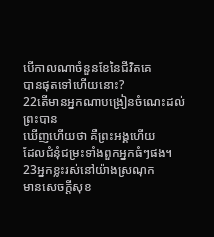បើកាលណាចំនួនខែនៃជីវិតគេ
បានផុតទៅហើយនោះ?
22តើមានអ្នកណាបង្រៀនចំណេះដល់ព្រះបាន
ឃើញហើយថា គឺព្រះអង្គហើយ
ដែលជំនុំជម្រះទាំងពួកអ្នកធំៗផង។
23អ្នកខ្លះរស់នៅយ៉ាងស្រណុក
មានសេចក្ដីសុខ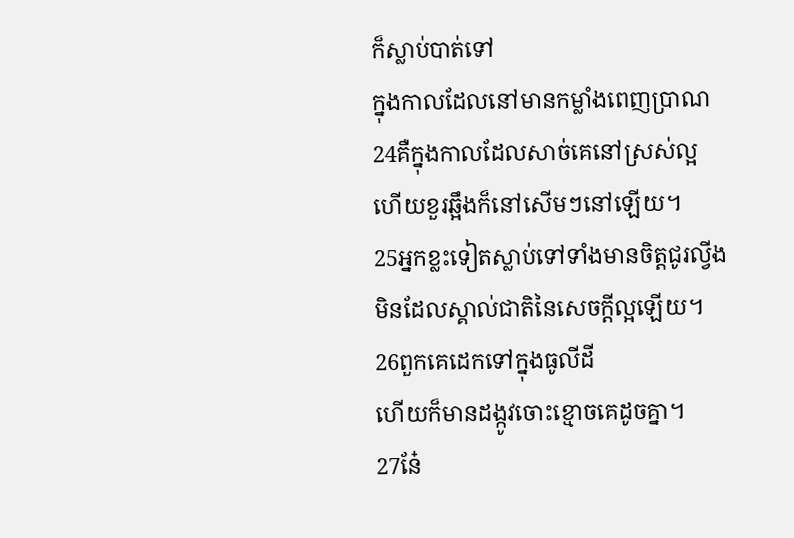ក៏ស្លាប់បាត់ទៅ
ក្នុងកាលដែលនៅមានកម្លាំងពេញប្រាណ
24គឺក្នុងកាលដែលសាច់គេនៅស្រស់ល្អ
ហើយខួរឆ្អឹងក៏នៅសើមៗនៅឡើយ។
25អ្នកខ្លះទៀតស្លាប់ទៅទាំងមានចិត្តជូរល្វីង
មិនដែលស្គាល់ជាតិនៃសេចក្ដីល្អឡើយ។
26ពួកគេដេកទៅក្នុងធូលីដី
ហើយក៏មានដង្កូវចោះខ្មោចគេដូចគ្នា។
27នែ៎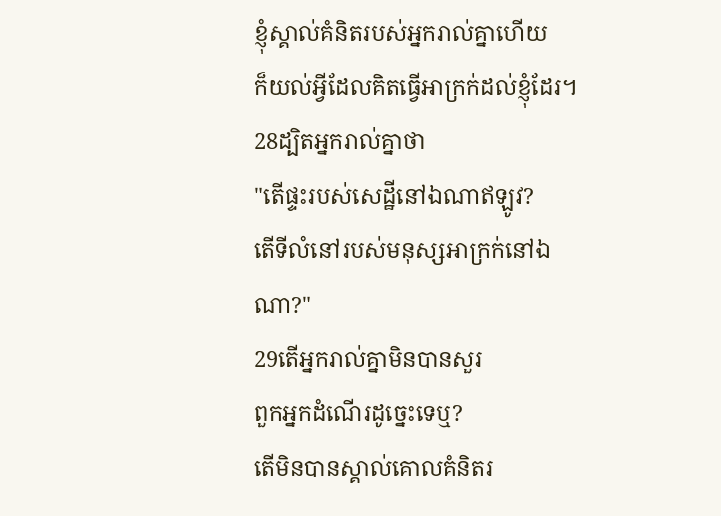ខ្ញុំស្គាល់គំនិតរបស់អ្នករាល់គ្នាហើយ
ក៏យល់អ្វីដែលគិតធ្វើអាក្រក់ដល់ខ្ញុំដែរ។
28ដ្បិតអ្នករាល់គ្នាថា
"តើផ្ទះរបស់សេដ្ឋីនៅឯណាឥឡូវ?
តើទីលំនៅរបស់មនុស្សអាក្រក់នៅឯណា?"
29តើអ្នករាល់គ្នាមិនបានសួរ
ពួកអ្នកដំណើរដូច្នេះទេឬ?
តើមិនបានស្គាល់គោលគំនិតរ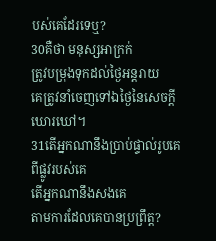បស់គេដែរទេឬ?
30គឺថា មនុស្សអាក្រក់
ត្រូវបម្រុងទុកដល់ថ្ងៃអន្តរាយ
គេត្រូវនាំចេញទៅឯថ្ងៃនៃសេចក្ដីឃោរឃៅ។
31តើអ្នកណានឹងប្រាប់ផ្ទាល់រូបគេពីផ្លូវរបស់គេ
តើអ្នកណានឹងសងគេ
តាមការដែលគេបានប្រព្រឹត្ត?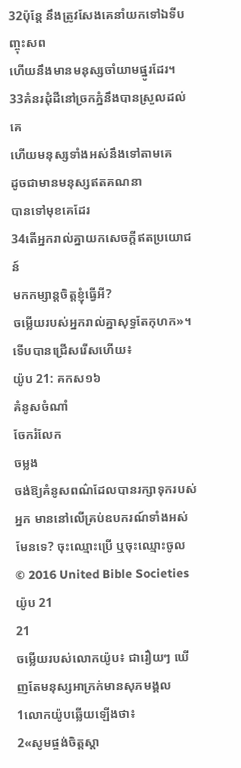32ប៉ុន្តែ នឹងត្រូវសែងគេនាំយកទៅឯទីបញ្ចុះសព
ហើយនឹងមានមនុស្សចាំយាមផ្នូរដែរ។
33គំនរដុំដីនៅច្រកភ្នំនឹងបានស្រួលដល់គេ
ហើយមនុស្សទាំងអស់នឹងទៅតាមគេ
ដូចជាមានមនុស្សឥតគណនា
បានទៅមុខគេដែរ
34តើអ្នករាល់គ្នាយកសេចក្ដីឥតប្រយោជន៍
មកកម្សាន្តចិត្តខ្ញុំធ្វើអី?
ចម្លើយរបស់អ្នករាល់គ្នាសុទ្ធតែកុហក»។
ទើបបានជ្រើសរើសហើយ៖
យ៉ូប 21: គកស១៦
គំនូសចំណាំ
ចែករំលែក
ចម្លង
ចង់ឱ្យគំនូសពណ៌ដែលបានរក្សាទុករបស់អ្នក មាននៅលើគ្រប់ឧបករណ៍ទាំងអស់មែនទេ? ចុះឈ្មោះប្រើ ឬចុះឈ្មោះចូល
© 2016 United Bible Societies
យ៉ូប 21
21
ចម្លើយរបស់លោកយ៉ូប៖ ជារឿយៗ ឃើញតែមនុស្សអាក្រក់មានសុភមង្គល
1លោកយ៉ូបឆ្លើយឡើងថា៖
2«សូមផ្ចង់ចិត្តស្តា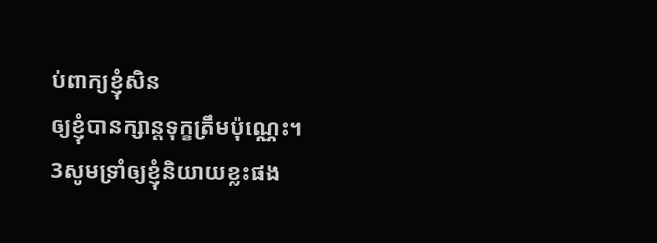ប់ពាក្យខ្ញុំសិន
ឲ្យខ្ញុំបានក្សាន្តទុក្ខត្រឹមប៉ុណ្ណេះ។
3សូមទ្រាំឲ្យខ្ញុំនិយាយខ្លះផង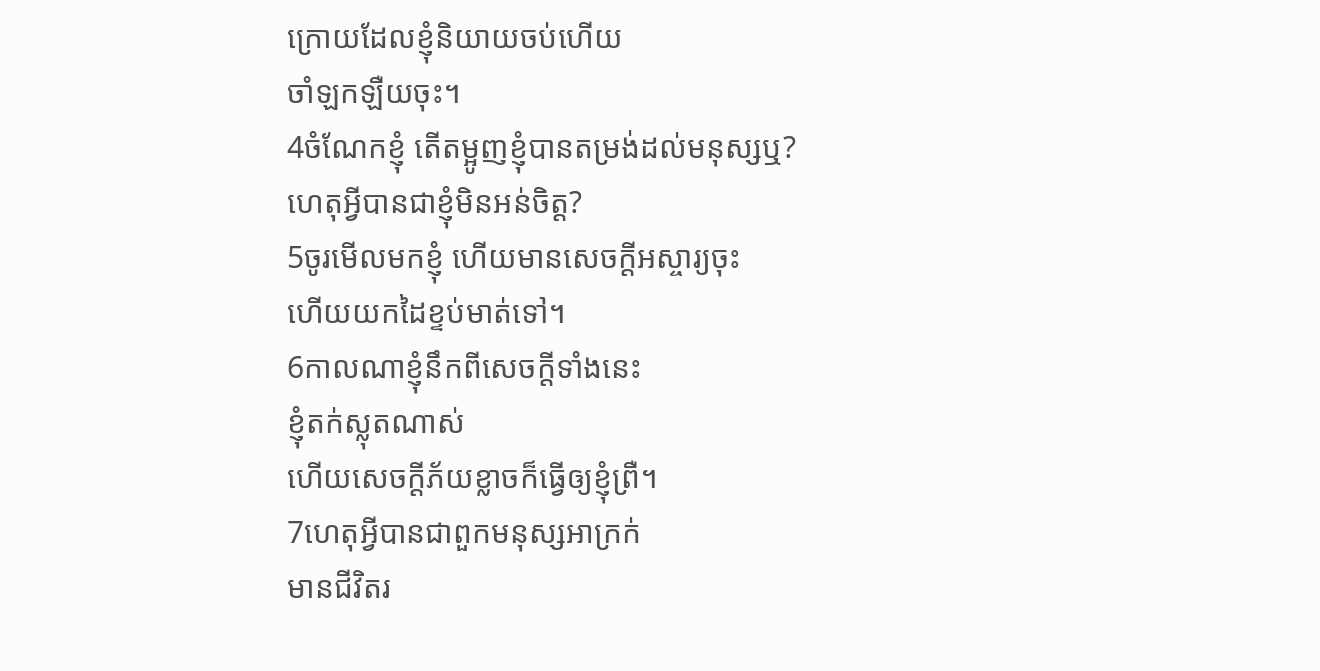ក្រោយដែលខ្ញុំនិយាយចប់ហើយ
ចាំឡកឡឺយចុះ។
4ចំណែកខ្ញុំ តើតម្អូញខ្ញុំបានតម្រង់ដល់មនុស្សឬ?
ហេតុអ្វីបានជាខ្ញុំមិនអន់ចិត្ត?
5ចូរមើលមកខ្ញុំ ហើយមានសេចក្ដីអស្ចារ្យចុះ
ហើយយកដៃខ្ទប់មាត់ទៅ។
6កាលណាខ្ញុំនឹកពីសេចក្ដីទាំងនេះ
ខ្ញុំតក់ស្លុតណាស់
ហើយសេចក្ដីភ័យខ្លាចក៏ធ្វើឲ្យខ្ញុំព្រឺ។
7ហេតុអ្វីបានជាពួកមនុស្សអាក្រក់
មានជីវិតរ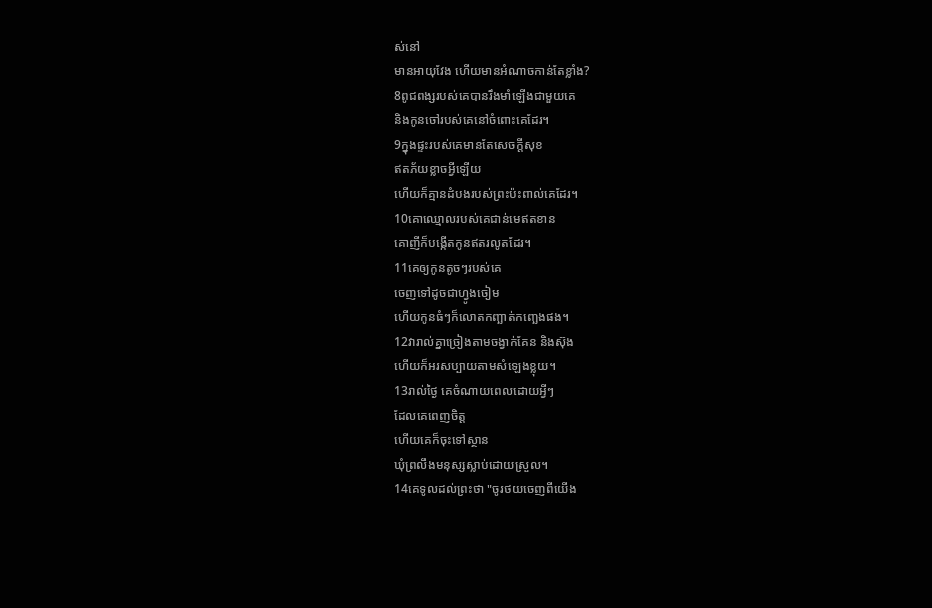ស់នៅ
មានអាយុវែង ហើយមានអំណាចកាន់តែខ្លាំង?
8ពូជពង្សរបស់គេបានរឹងមាំឡើងជាមួយគេ
និងកូនចៅរបស់គេនៅចំពោះគេដែរ។
9ក្នុងផ្ទះរបស់គេមានតែសេចក្ដីសុខ
ឥតភ័យខ្លាចអ្វីឡើយ
ហើយក៏គ្មានដំបងរបស់ព្រះប៉ះពាល់គេដែរ។
10គោឈ្មោលរបស់គេជាន់មេឥតខាន
គោញីក៏បង្កើតកូនឥតរលូតដែរ។
11គេឲ្យកូនតូចៗរបស់គេ
ចេញទៅដូចជាហ្វូងចៀម
ហើយកូនធំៗក៏លោតកញ្ឆាត់កញ្ឆេងផង។
12វារាល់គ្នាច្រៀងតាមចង្វាក់គែន និងស៊ុង
ហើយក៏អរសប្បាយតាមសំឡេងខ្លុយ។
13រាល់ថ្ងៃ គេចំណាយពេលដោយអ្វីៗ
ដែលគេពេញចិត្ត
ហើយគេក៏ចុះទៅស្ថាន
ឃុំព្រលឹងមនុស្សស្លាប់ដោយស្រួល។
14គេទូលដល់ព្រះថា "ចូរថយចេញពីយើង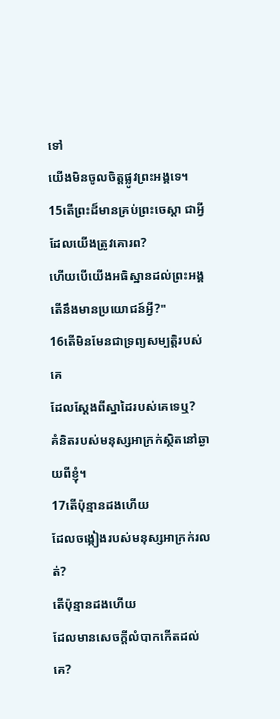ទៅ
យើងមិនចូលចិត្តផ្លូវព្រះអង្គទេ។
15តើព្រះដ៏មានគ្រប់ព្រះចេស្តា ជាអ្វី
ដែលយើងត្រូវគោរព?
ហើយបើយើងអធិស្ឋានដល់ព្រះអង្គ
តើនឹងមានប្រយោជន៍អ្វី?"
16តើមិនមែនជាទ្រព្យសម្បត្តិរបស់គេ
ដែលស្ដែងពីស្នាដៃរបស់គេទេឬ?
គំនិតរបស់មនុស្សអាក្រក់ស្ថិតនៅឆ្ងាយពីខ្ញុំ។
17តើប៉ុន្មានដងហើយ
ដែលចង្កៀងរបស់មនុស្សអាក្រក់រលត់?
តើប៉ុន្មានដងហើយ
ដែលមានសេចក្ដីលំបាកកើតដល់គេ?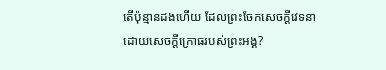តើប៉ុន្មានដងហើយ ដែលព្រះចែកសេចក្ដីវេទនា
ដោយសេចក្ដីក្រោធរបស់ព្រះអង្គ?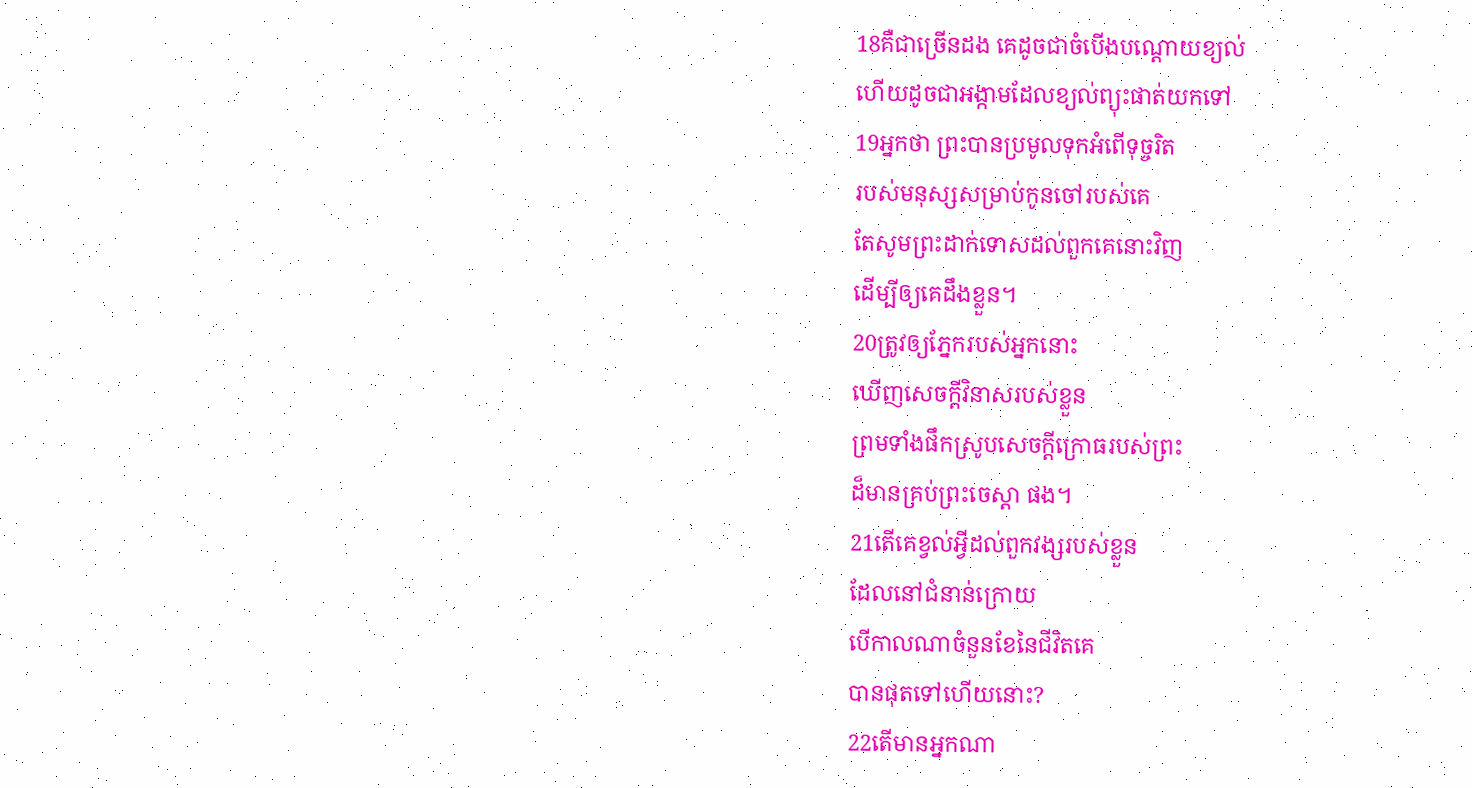18គឺជាច្រើនដង គេដូចជាចំបើងបណ្តោយខ្យល់
ហើយដូចជាអង្កាមដែលខ្យល់ព្យុះផាត់យកទៅ
19អ្នកថា ព្រះបានប្រមូលទុកអំពើទុច្ចរិត
របស់មនុស្សសម្រាប់កូនចៅរបស់គេ
តែសូមព្រះដាក់ទោសដល់ពួកគេនោះវិញ
ដើម្បីឲ្យគេដឹងខ្លួន។
20ត្រូវឲ្យភ្នែករបស់អ្នកនោះ
ឃើញសេចក្ដីវិនាសរបស់ខ្លួន
ព្រមទាំងផឹកស្រូបសេចក្ដីក្រោធរបស់ព្រះ
ដ៏មានគ្រប់ព្រះចេស្តា ផង។
21តើគេខ្វល់អ្វីដល់ពួកវង្សរបស់ខ្លួន
ដែលនៅជំនាន់ក្រោយ
បើកាលណាចំនួនខែនៃជីវិតគេ
បានផុតទៅហើយនោះ?
22តើមានអ្នកណា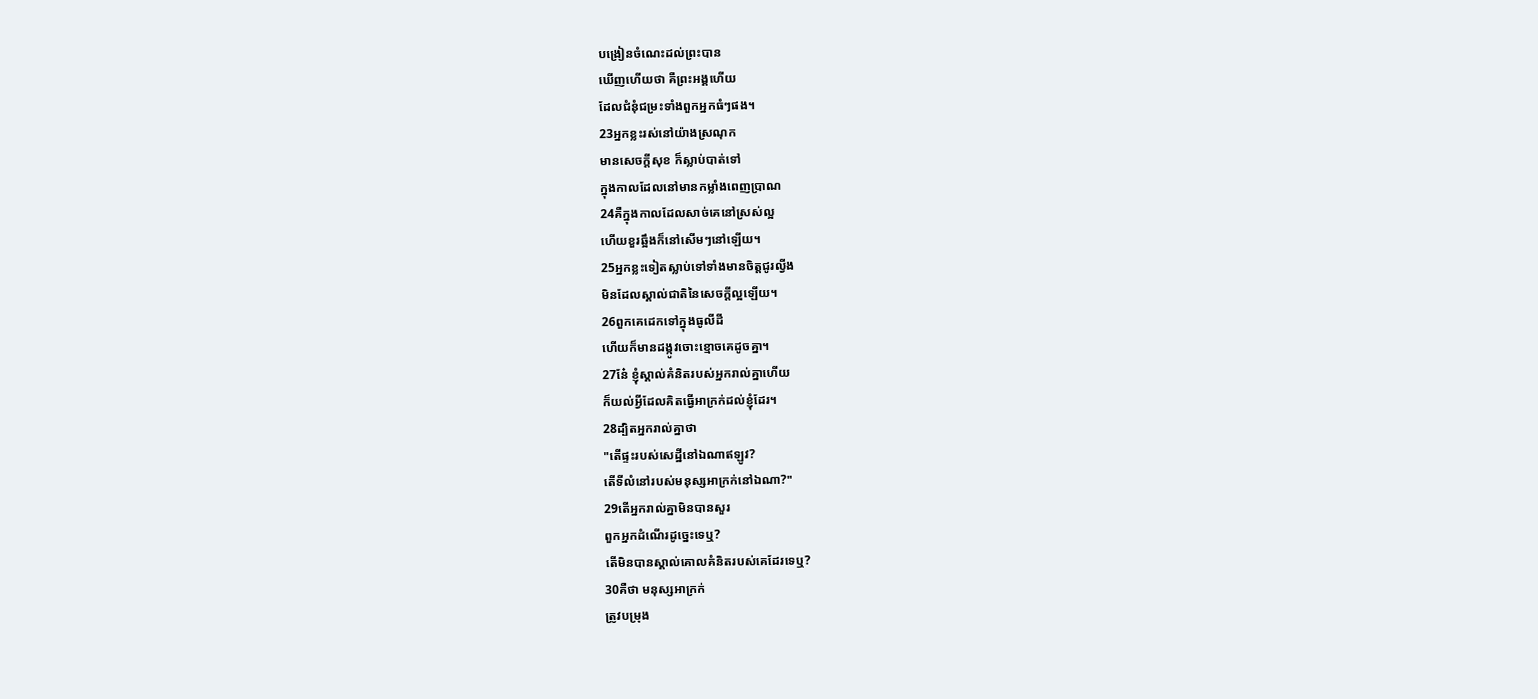បង្រៀនចំណេះដល់ព្រះបាន
ឃើញហើយថា គឺព្រះអង្គហើយ
ដែលជំនុំជម្រះទាំងពួកអ្នកធំៗផង។
23អ្នកខ្លះរស់នៅយ៉ាងស្រណុក
មានសេចក្ដីសុខ ក៏ស្លាប់បាត់ទៅ
ក្នុងកាលដែលនៅមានកម្លាំងពេញប្រាណ
24គឺក្នុងកាលដែលសាច់គេនៅស្រស់ល្អ
ហើយខួរឆ្អឹងក៏នៅសើមៗនៅឡើយ។
25អ្នកខ្លះទៀតស្លាប់ទៅទាំងមានចិត្តជូរល្វីង
មិនដែលស្គាល់ជាតិនៃសេចក្ដីល្អឡើយ។
26ពួកគេដេកទៅក្នុងធូលីដី
ហើយក៏មានដង្កូវចោះខ្មោចគេដូចគ្នា។
27នែ៎ ខ្ញុំស្គាល់គំនិតរបស់អ្នករាល់គ្នាហើយ
ក៏យល់អ្វីដែលគិតធ្វើអាក្រក់ដល់ខ្ញុំដែរ។
28ដ្បិតអ្នករាល់គ្នាថា
"តើផ្ទះរបស់សេដ្ឋីនៅឯណាឥឡូវ?
តើទីលំនៅរបស់មនុស្សអាក្រក់នៅឯណា?"
29តើអ្នករាល់គ្នាមិនបានសួរ
ពួកអ្នកដំណើរដូច្នេះទេឬ?
តើមិនបានស្គាល់គោលគំនិតរបស់គេដែរទេឬ?
30គឺថា មនុស្សអាក្រក់
ត្រូវបម្រុង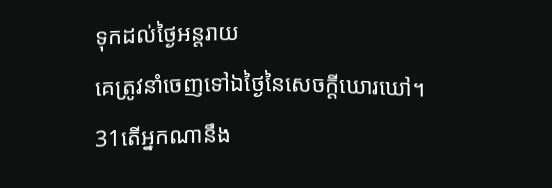ទុកដល់ថ្ងៃអន្តរាយ
គេត្រូវនាំចេញទៅឯថ្ងៃនៃសេចក្ដីឃោរឃៅ។
31តើអ្នកណានឹង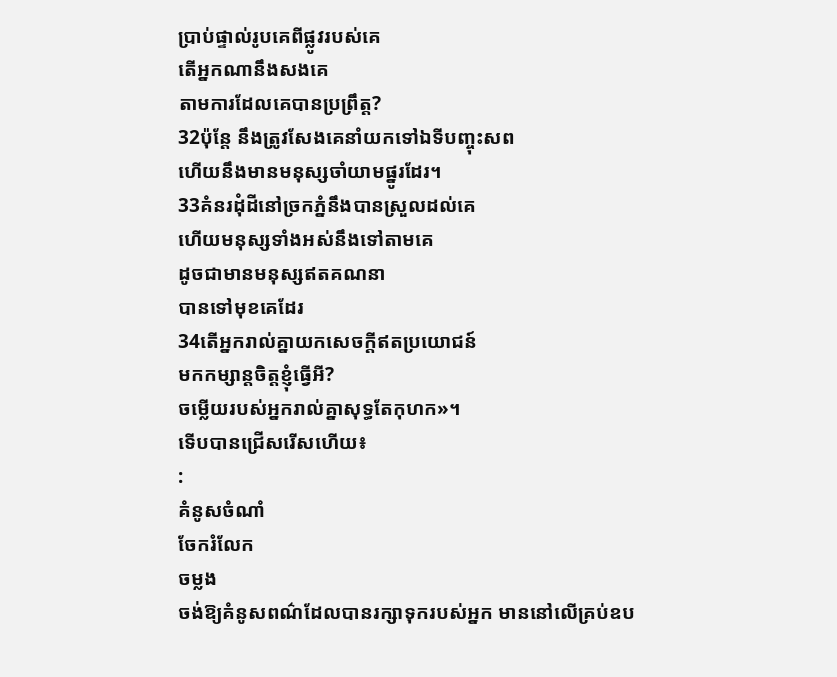ប្រាប់ផ្ទាល់រូបគេពីផ្លូវរបស់គេ
តើអ្នកណានឹងសងគេ
តាមការដែលគេបានប្រព្រឹត្ត?
32ប៉ុន្តែ នឹងត្រូវសែងគេនាំយកទៅឯទីបញ្ចុះសព
ហើយនឹងមានមនុស្សចាំយាមផ្នូរដែរ។
33គំនរដុំដីនៅច្រកភ្នំនឹងបានស្រួលដល់គេ
ហើយមនុស្សទាំងអស់នឹងទៅតាមគេ
ដូចជាមានមនុស្សឥតគណនា
បានទៅមុខគេដែរ
34តើអ្នករាល់គ្នាយកសេចក្ដីឥតប្រយោជន៍
មកកម្សាន្តចិត្តខ្ញុំធ្វើអី?
ចម្លើយរបស់អ្នករាល់គ្នាសុទ្ធតែកុហក»។
ទើបបានជ្រើសរើសហើយ៖
:
គំនូសចំណាំ
ចែករំលែក
ចម្លង
ចង់ឱ្យគំនូសពណ៌ដែលបានរក្សាទុករបស់អ្នក មាននៅលើគ្រប់ឧប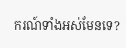ករណ៍ទាំងអស់មែនទេ?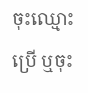ចុះឈ្មោះប្រើ ឬចុះ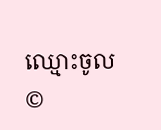ឈ្មោះចូល
©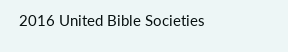2016 United Bible Societies